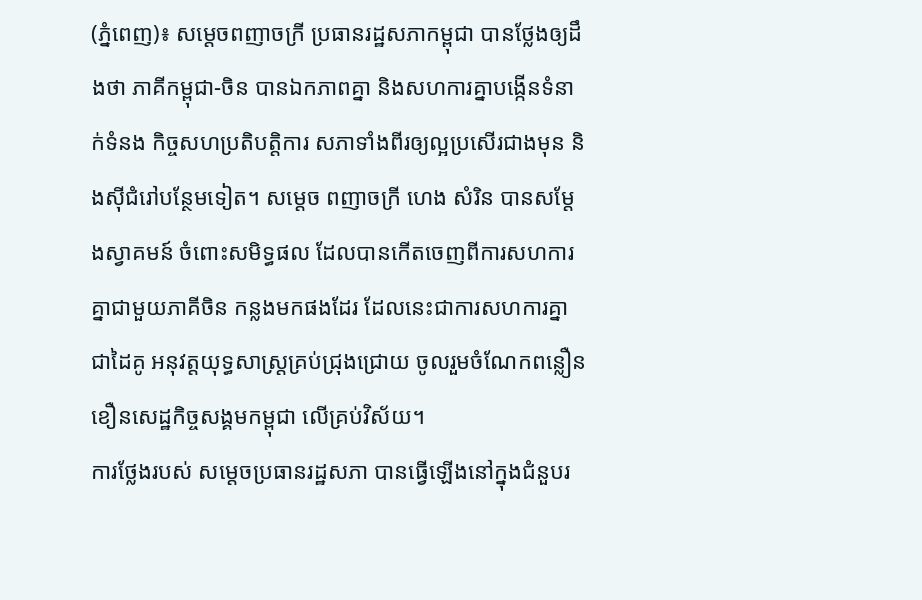(ភ្នំពេញ)៖ សម្តេចពញាចក្រី ប្រធានរដ្ឋសភាកម្ពុជា បានថ្លែងឲ្យដឹងថា ភាគីកម្ពុជា-ចិន បានឯកភាពគ្នា និងសហការគ្នាបង្កើនទំនាក់ទំនង កិច្ចសហប្រតិបត្តិការ សភាទាំងពីរឲ្យល្អប្រសើរជាងមុន និងស៊ីជំរៅបន្ថែមទៀត។ សម្តេច ពញាចក្រី ហេង សំរិន បានសម្តែងស្វាគមន៍ ចំពោះសមិទ្ធផល ដែលបានកើតចេញពីការសហការគ្នាជាមួយភាគីចិន កន្លងមកផងដែរ ដែលនេះជាការសហការគ្នាជាដៃគូ អនុវត្តយុទ្ធសាស្រ្តគ្រប់ជ្រុងជ្រោយ ចូលរួមចំណែកពន្លឿនខឿនសេដ្ឋកិច្ចសង្គមកម្ពុជា លើគ្រប់វិស័យ។
ការថ្លែងរបស់ សម្តេចប្រធានរដ្ឋសភា បានធ្វើឡើងនៅក្នុងជំនួបរ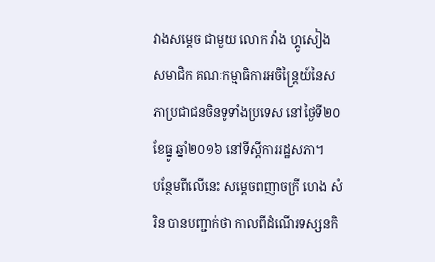វាងសម្តេច ជាមួយ លោក វ៉ាង ហ្គូសៀង សមាជិក គណៈកម្មាធិការអចិន្រ្តៃយ៍នៃសភាប្រជាជនចិនទូទាំងប្រទេស នៅថ្ងៃទី២០ ខែធ្នូ ឆ្នាំ២០១៦ នៅទីស្តីការរដ្ឋសភា។
បន្ថែមពីលើនេះ សម្តេចពញាចក្រី ហេង សំរិន បានបញ្ជាក់ថា កាលពីដំណើរទស្សនកិ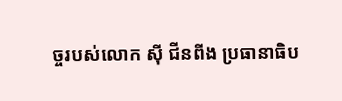ច្ចរបស់លោក ស៊ី ជីនពីង ប្រធានាធិប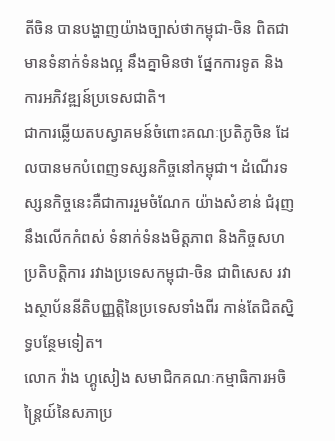តីចិន បានបង្ហាញយ៉ាងច្បាស់ថាកម្ពុជា-ចិន ពិតជាមានទំនាក់ទំនងល្អ នឹងគ្នាមិនថា ផ្នែកការទូត និងការអភិវឌ្ឍន៍ប្រទេសជាតិ។
ជាការឆ្លើយតបស្វាគមន៍ចំពោះគណៈប្រតិភូចិន ដែលបានមកបំពេញទស្សនកិច្ចនៅកម្ពុជា។ ដំណើរទស្សនកិច្ចនេះគឺជាការរួមចំណែក យ៉ាងសំខាន់ ជំរុញនឹងលើកកំពស់ ទំនាក់ទំនងមិត្តភាព និងកិច្ចសហប្រតិបត្តិការ រវាងប្រទេសកម្ពុជា-ចិន ជាពិសេស រវាងស្ថាប័ននីតិបញ្ញត្តិនៃប្រទេសទាំងពីរ កាន់តែជិតស្និទ្ធបន្ថែមទៀត។
លោក វ៉ាង ហ្គូសៀង សមាជិកគណៈកម្មាធិការអចិន្រ្តៃយ៍នៃសភាប្រ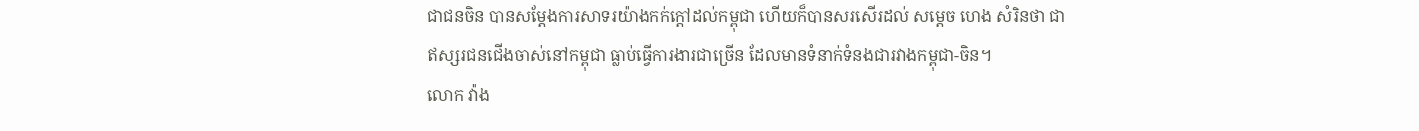ជាជនចិន បានសម្តែងការសាទរយ៉ាងកក់ក្តៅដល់កម្ពុជា ហើយក៏បានសរសើរដល់ សម្តេច ហេង សំរិនថា ជាឥស្សរជនជើងចាស់នៅកម្ពុជា ធ្លាប់ធ្វើការងារជាច្រើន ដែលមានទំនាក់ទំនងជារវាងកម្ពុជា-ចិន។
លោក វ៉ាង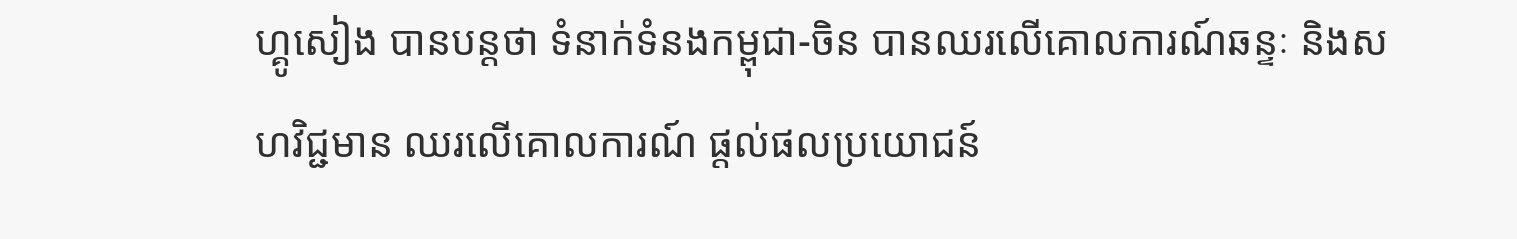ហ្គូសៀង បានបន្តថា ទំនាក់ទំនងកម្ពុជា-ចិន បានឈរលើគោលការណ៍ឆន្ទៈ និងសហវិជ្ជមាន ឈរលើគោលការណ៍ ផ្តល់ផលប្រយោជន៍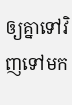ឲ្យគ្នាទៅវិញទៅមក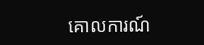គោលការណ៍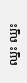ឈ្នះ ឈ្នះ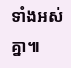ទាំងអស់គ្នា៕